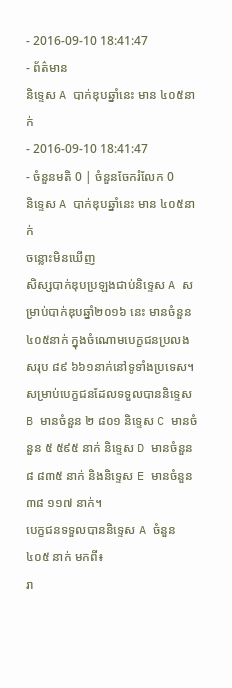- 2016-09-10 18:41:47
- ព័ត៌មាន
និទ្ទេស A បាក់ឌុបឆ្នាំនេះ មាន ៤០៥នាក់
- 2016-09-10 18:41:47
- ចំនួនមតិ 0 | ចំនួនចែករំលែក 0
និទ្ទេស A បាក់ឌុបឆ្នាំនេះ មាន ៤០៥នាក់
ចន្លោះមិនឃើញ
សិស្សបាក់ឌុបប្រឡងជាប់និទ្ទេស A សម្រាប់បាក់ឌុបឆ្នាំ២០១៦ នេះ មានចំនួន ៤០៥នាក់ ក្នុងចំណោមបេក្ខជនប្រលងសរុប ៨៩ ៦៦១នាក់នៅទូទាំងប្រទេស។ សម្រាប់បេក្ខជនដែលទទួលបាននិទ្ទេស B មានចំនួន ២ ៨០១ និទ្ទេស C មានចំនួន ៥ ៥៩៥ នាក់ និទ្ទេស D មានចំនួន ៨ ៨៣៥ នាក់ និងនិទ្ទេស E មានចំនួន ៣៨ ១១៧ នាក់។
បេក្ខជនទទួលបាននិទ្ទេស A ចំនួន ៤០៥ នាក់ មកពី៖
រា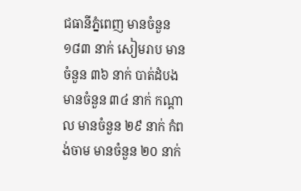ជធានីភ្នំពេញ មានចំនួន ១៨៣ នាក់ សៀមរាប មានចំនួន ៣៦ នាក់ បាត់ដំបង មានចំនួន ៣៤ នាក់ កណ្តាល មានចំនួន ២៩ នាក់ កំពង់ចាម មានចំនួន ២០ នាក់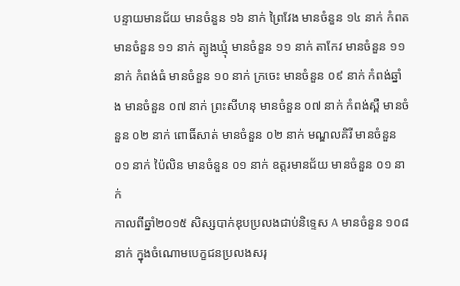បន្ទាយមានជ័យ មានចំនួន ១៦ នាក់ ព្រៃវែង មានចំនួន ១៤ នាក់ កំពត មានចំនួន ១១ នាក់ ត្បូងឃ្មុំ មានចំនួន ១១ នាក់ តាកែវ មានចំនួន ១១ នាក់ កំពង់ធំ មានចំនួន ១០ នាក់ ក្រចេះ មានចំនួន ០៩ នាក់ កំពង់ឆ្នាំង មានចំនួន ០៧ នាក់ ព្រះសីហនុ មានចំនួន ០៧ នាក់ កំពង់ស្ពឺ មានចំនួន ០២ នាក់ ពោធិ៍សាត់ មានចំនួន ០២ នាក់ មណ្ឌលគិរី មានចំនួន ០១ នាក់ ប៉ៃលិន មានចំនួន ០១ នាក់ ឧត្តរមានជ័យ មានចំនួន ០១ នាក់
កាលពីឆ្នាំ២០១៥ សិស្សបាក់ឌុបប្រលងជាប់និទ្ទេស A មានចំនួន ១០៨នាក់ ក្នុងចំណោមបេក្ខជនប្រលងសរុ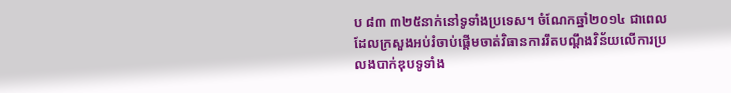ប ៨៣ ៣២៥នាក់នៅទូទាំងប្រទេស។ ចំណែកឆ្នាំ២០១៤ ជាពេលដែលក្រសួងអប់រំចាប់ផ្ដើមចាត់វិធានការរឹតបណ្ដឹងវិន័យលើការប្រលងបាក់ឌុបទូទាំង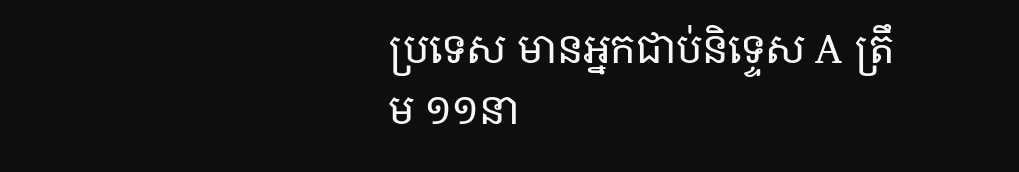ប្រទេស មានអ្នកជាប់និទ្ទេស A ត្រឹម ១១នា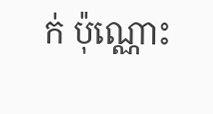ក់ ប៉ុណ្ណោះ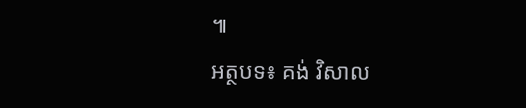៕
អត្ថបទ៖ គង់ វិសាល